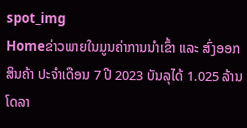spot_img
Homeຂ່າວພາຍໃນມູນຄ່າການນໍາເຂົ້າ ແລະ ສົ່ງອອກ ສິນຄ້າ ປະຈໍາເດືອນ 7 ປີ 2023 ບັນລຸໄດ້ 1.025 ລ້ານໂດລາ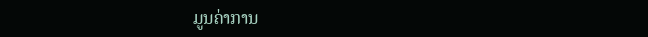ມູນຄ່າການ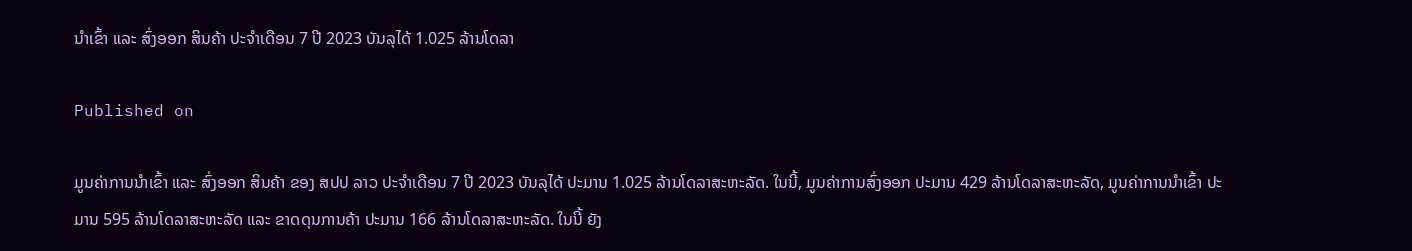ນໍາເຂົ້າ ແລະ ສົ່ງອອກ ສິນຄ້າ ປະຈໍາເດືອນ 7 ປີ 2023 ບັນລຸໄດ້ 1.025 ລ້ານໂດລາ

Published on

ມູນຄ່າການນໍາເຂົ້າ ແລະ ສົ່ງອອກ ສິນຄ້າ ຂອງ ສປປ ລາວ ປະຈໍາເດືອນ 7 ປີ 2023 ບັນລຸໄດ້ ປະມານ 1.025 ລ້ານໂດລາສະຫະລັດ. ໃນນີ້, ມູນຄ່າການສົ່ງອອກ ປະມານ 429 ລ້ານໂດລາສະຫະລັດ, ມູນຄ່າການນໍາເຂົ້າ ປະມານ 595 ລ້ານໂດລາສະຫະລັດ ແລະ ຂາດດຸນການຄ້າ ປະມານ 166 ລ້ານໂດລາສະຫະລັດ. ໃນນີ້ ຍັງ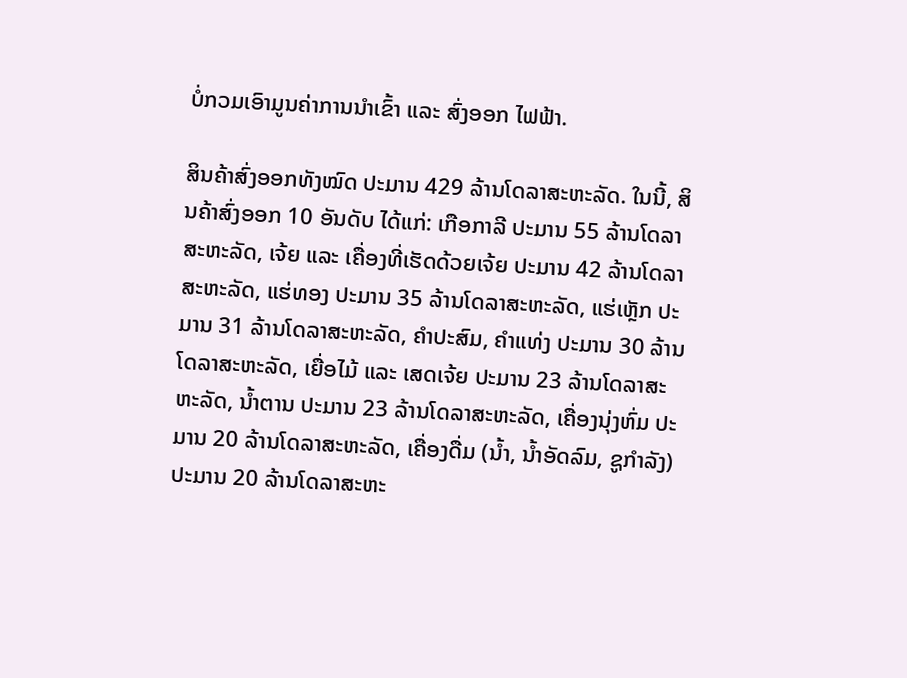ບໍ່ກວມເອົາມູນຄ່າການນຳເຂົ້າ ແລະ ສົ່ງອອກ ໄຟຟ້າ.

ສິນຄ້າສົ່ງອອກທັງໝົດ ປະມານ 429 ລ້ານໂດລາສະຫະລັດ. ໃນນີ້, ສິນຄ້າສົ່ງອອກ 10 ອັນດັບ ໄດ້ແກ່: ເກືອກາລີ ປະມານ 55 ລ້ານໂດລາສະຫະລັດ, ເຈ້ຍ ແລະ ເຄື່ອງທີ່ເຮັດດ້ວຍເຈ້ຍ ປະມານ 42 ລ້ານໂດລາສະຫະລັດ, ແຮ່ທອງ ປະມານ 35 ລ້ານໂດລາສະຫະລັດ, ແຮ່ເຫຼັກ ປະມານ 31 ລ້ານໂດລາສະຫະລັດ, ຄໍາປະສົມ, ຄຳແທ່ງ ປະມານ 30 ລ້ານໂດລາສະຫະລັດ, ເຍື່ອໄມ້ ແລະ ເສດເຈ້ຍ ປະມານ 23 ລ້ານໂດລາສະຫະລັດ, ນໍ້າຕານ ປະມານ 23 ລ້ານໂດລາສະຫະລັດ, ເຄື່ອງນຸ່ງຫົ່ມ ປະມານ 20 ລ້ານໂດລາສະຫະລັດ, ເຄື່ອງດື່ມ (ນໍ້າ, ນໍ້າອັດລົມ, ຊູກໍາລັງ) ປະມານ 20 ລ້ານໂດລາສະຫະ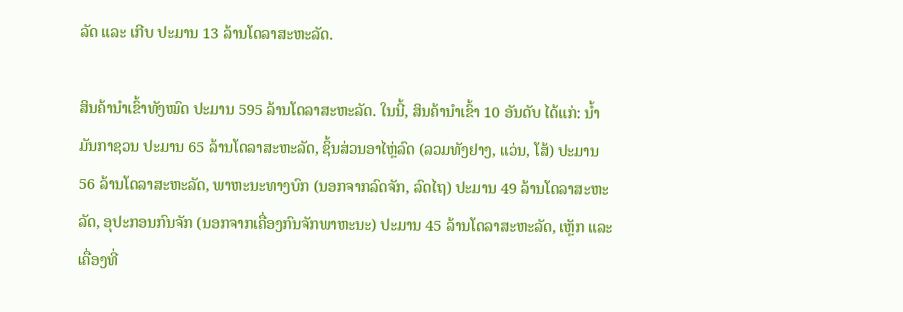ລັດ ແລະ ເກີບ ປະມານ 13 ລ້ານໂດລາສະຫະລັດ.

ສິນຄ້ານຳເຂົ້າທັງໝົດ ປະມານ 595 ລ້ານໂດລາສະຫະລັດ. ໃນນີ້, ສິນຄ້ານໍາເຂົ້າ 10 ອັນດັບ ໄດ້ແກ່: ນ້ຳມັນກາຊວນ ປະມານ 65 ລ້ານໂດລາສະຫະລັດ, ຊິ້ນສ່ວນອາໄຫຼ່ລົດ (ລວມທັງຢາງ, ແວ່ນ, ໂສ້) ປະມານ 56 ລ້ານໂດລາສະຫະລັດ, ພາຫະນະທາງບົກ (ນອກຈາກລົດຈັກ, ລົດໄຖ) ປະມານ 49 ລ້ານໂດລາສະຫະລັດ, ອຸປະກອນກົນຈັກ (ນອກຈາກເຄື່ອງກົນຈັກພາຫະນະ) ປະມານ 45 ລ້ານໂດລາສະຫະລັດ, ເຫຼັກ ແລະ ເຄື່ອງທີ່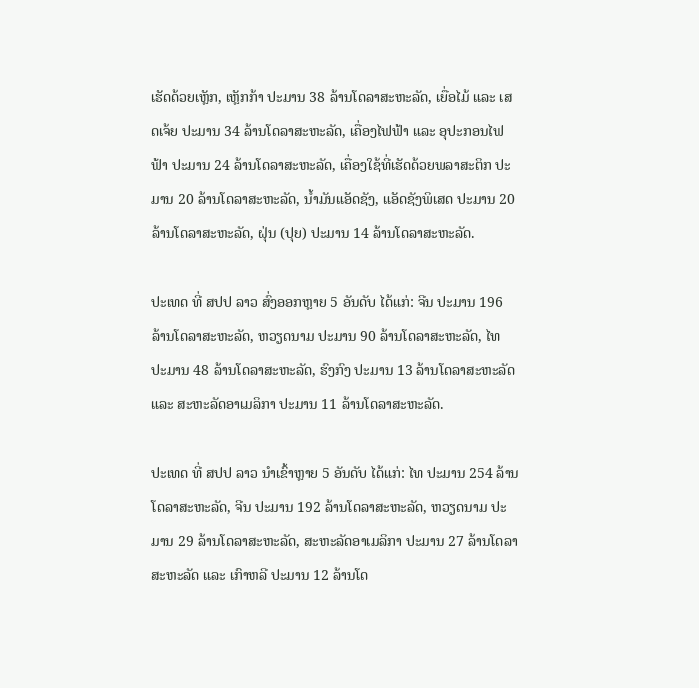ເຮັດດ້ວຍເຫຼັກ, ເຫຼັກກ້າ ປະມານ 38 ລ້ານໂດລາສະຫະລັດ, ເຍື່ອໄມ້ ແລະ ເສດເຈ້ຍ ປະມານ 34 ລ້ານໂດລາສະຫະລັດ, ເຄື່ອງໄຟຟ້າ ແລະ ອຸປະກອນໄຟຟ້າ ປະມານ 24 ລ້ານໂດລາສະຫະລັດ, ເຄື່ອງໃຊ້ທີ່ເຮັດດ້ວຍພລາສະຕິກ ປະມານ 20 ລ້ານໂດລາສະຫະລັດ, ນໍ້າມັນແອັດຊັງ, ແອັດຊັງພິເສດ ປະມານ 20 ລ້ານໂດລາສະຫະລັດ, ຝຸ່ນ (ປຸຍ) ປະມານ 14 ລ້ານໂດລາສະຫະລັດ.

ປະເທດ ທີ່ ສປປ ລາວ ສົ່ງອອກຫຼາຍ 5 ອັນດັບ ໄດ້ແກ່: ຈີນ ປະມານ 196 ລ້ານໂດລາສະຫະລັດ, ຫວຽດນາມ ປະມານ 90 ລ້ານໂດລາສະຫະລັດ, ໄທ ປະມານ 48 ລ້ານໂດລາສະຫະລັດ, ຮົງກົງ ປະມານ 13 ລ້ານໂດລາສະຫະລັດ ແລະ ສະຫະລັດອາເມລິກາ ປະມານ 11 ລ້ານໂດລາສະຫະລັດ.

ປະເທດ ທີ່ ສປປ ລາວ ນໍາເຂົ້າຫຼາຍ 5 ອັນດັບ ໄດ້ແກ່: ໄທ ປະມານ 254 ລ້ານໂດລາສະຫະລັດ, ຈີນ ປະມານ 192 ລ້ານໂດລາສະຫະລັດ, ຫວຽດນາມ ປະມານ 29 ລ້ານໂດລາສະຫະລັດ, ສະຫະລັດອາເມລິກາ ປະມານ 27 ລ້ານໂດລາສະຫະລັດ ແລະ ເກົາຫລີ ປະມານ 12 ລ້ານໂດ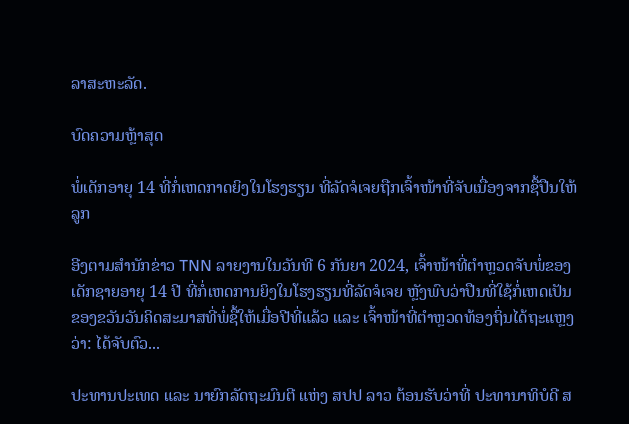ລາສະຫະລັດ.

ບົດຄວາມຫຼ້າສຸດ

ພໍ່ເດັກອາຍຸ 14 ທີ່ກໍ່ເຫດກາດຍິງໃນໂຮງຮຽນ ທີ່ລັດຈໍເຈຍຖືກເຈົ້າໜ້າທີ່ຈັບເນື່ອງຈາກຊື້ປືນໃຫ້ລູກ

ອີງຕາມສຳນັກຂ່າວ TNN ລາຍງານໃນວັນທີ 6 ກັນຍາ 2024, ເຈົ້າໜ້າທີ່ຕຳຫຼວດຈັບພໍ່ຂອງເດັກຊາຍອາຍຸ 14 ປີ ທີ່ກໍ່ເຫດການຍິງໃນໂຮງຮຽນທີ່ລັດຈໍເຈຍ ຫຼັງພົບວ່າປືນທີ່ໃຊ້ກໍ່ເຫດເປັນຂອງຂວັນວັນຄິດສະມາສທີ່ພໍ່ຊື້ໃຫ້ເມື່ອປີທີ່ແລ້ວ ແລະ ເຈົ້າໜ້າທີ່ຕຳຫຼວດທ້ອງຖິ່ນໄດ້ຖະແຫຼງວ່າ: ໄດ້ຈັບຕົວ...

ປະທານປະເທດ ແລະ ນາຍົກລັດຖະມົນຕີ ແຫ່ງ ສປປ ລາວ ຕ້ອນຮັບວ່າທີ່ ປະທານາທິບໍດີ ສ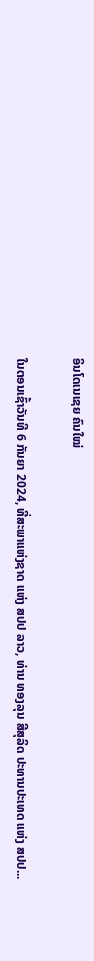ອິນໂດເນເຊຍ ຄົນໃໝ່

ໃນຕອນເຊົ້າວັນທີ 6 ກັນຍາ 2024, ທີ່ສະພາແຫ່ງຊາດ ແຫ່ງ ສປປ ລາວ, ທ່ານ ທອງລຸນ ສີສຸລິດ ປະທານປະເທດ ແຫ່ງ ສປປ...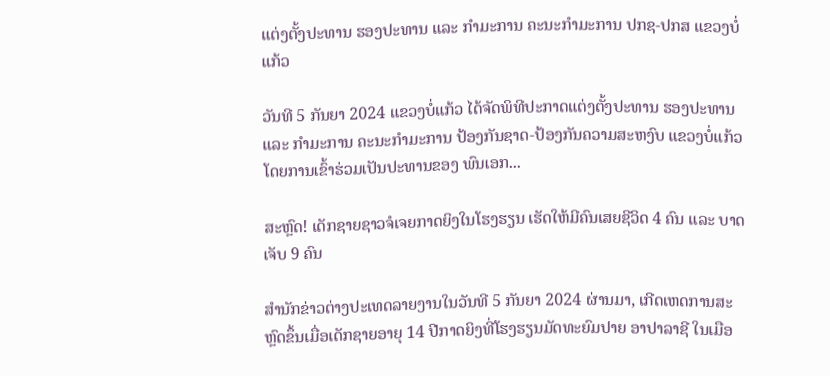ແຕ່ງຕັ້ງປະທານ ຮອງປະທານ ແລະ ກຳມະການ ຄະນະກຳມະການ ປກຊ-ປກສ ແຂວງບໍ່ແກ້ວ

ວັນທີ 5 ກັນຍາ 2024 ແຂວງບໍ່ແກ້ວ ໄດ້ຈັດພິທີປະກາດແຕ່ງຕັ້ງປະທານ ຮອງປະທານ ແລະ ກຳມະການ ຄະນະກຳມະການ ປ້ອງກັນຊາດ-ປ້ອງກັນຄວາມສະຫງົບ ແຂວງບໍ່ແກ້ວ ໂດຍການເຂົ້າຮ່ວມເປັນປະທານຂອງ ພົນເອກ...

ສະຫຼົດ! ເດັກຊາຍຊາວຈໍເຈຍກາດຍິງໃນໂຮງຮຽນ ເຮັດໃຫ້ມີຄົນເສຍຊີວິດ 4 ຄົນ ແລະ ບາດເຈັບ 9 ຄົນ

ສຳນັກຂ່າວຕ່າງປະເທດລາຍງານໃນວັນທີ 5 ກັນຍາ 2024 ຜ່ານມາ, ເກີດເຫດການສະຫຼົດຂຶ້ນເມື່ອເດັກຊາຍອາຍຸ 14 ປີກາດຍິງທີ່ໂຮງຮຽນມັດທະຍົມປາຍ ອາປາລາຊີ ໃນເມືອ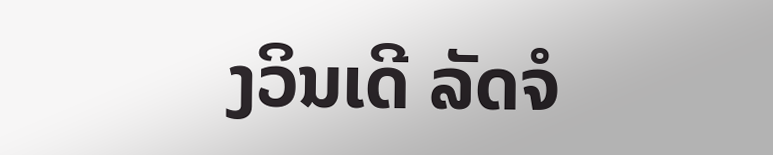ງວິນເດີ ລັດຈໍ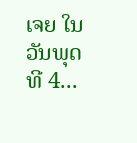ເຈຍ ໃນວັນພຸດ ທີ 4...